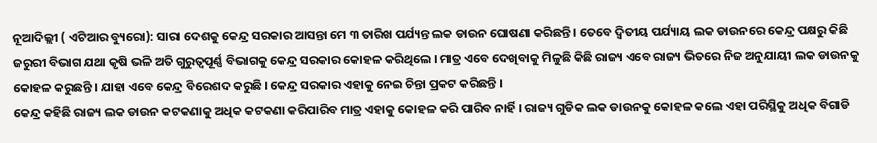ନୂଆଦିଲ୍ଲୀ ( ଏଟିଆର ବ୍ୟୁରୋ): ସାରା ଦେଶକୁ କେନ୍ଦ୍ର ସରକାର ଆସନ୍ତା ମେ ୩ ତାରିଖ ପର୍ଯ୍ୟନ୍ତ ଲକ ଡାଉନ ଘୋଷଣା କରିଛନ୍ତି । ତେବେ ଦ୍ୱିତୀୟ ପର୍ଯ୍ୟାୟ ଲକ ଡାଉନରେ କେନ୍ଦ୍ର ପକ୍ଷରୁ କିଛି ଜରୁରୀ ବିଭାଗ ଯଥା କୃଷି ଭଳି ଅତି ଗୁରୁତ୍ୱପୂର୍ଣ୍ଣ ବିଭାଗକୁ କେନ୍ଦ୍ର ସରକାର କୋହଳ କରିଥିଲେ । ମାତ୍ର ଏବେ ଦେଖିବାକୁ ମିଳୁଛି କିଛି ରାଜ୍ୟ ଏବେ ରାଜ୍ୟ ଭିତରେ ନିଜ ଅନୁଯାୟୀ ଲକ ଡାଉନକୁ କୋହଳ କରୁଛନ୍ତି । ଯାହା ଏବେ କେନ୍ଦ୍ର ବିରେଶଦ କରୁଛି । କେନ୍ଦ୍ର ସରକାର ଏହାକୁ ନେଇ ଚିନ୍ତା ପ୍ରକଟ କରିଛନ୍ତି ।
କେନ୍ଦ୍ର କହିଛି ରାଜ୍ୟ ଲକ ଡାଉନ କଟକଣାକୁ ଅଧିକ କଟକଣା କରିପାରିବ ମାତ୍ର ଏହାକୁ କୋହଳ କରି ପାରିବ ନାର୍ହି । ରାଜ୍ୟ ଗୁଡିକ ଲକ ଡାଉନକୁ କୋହଳ କଲେ ଏହା ପରିସ୍ଥିକୁ ଅଧିକ ବିଗାଡି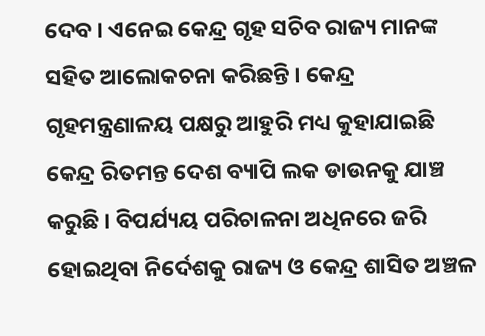ଦେବ । ଏନେଇ କେନ୍ଦ୍ର ଗୃହ ସଚିବ ରାଜ୍ୟ ମାନଙ୍କ ସହିତ ଆଲୋକଚନା କରିଛନ୍ତି । କେନ୍ଦ୍ର ଗୃହମନ୍ତ୍ରଣାଳୟ ପକ୍ଷରୁ ଆହୁରି ମଧ୍ୟ କୁହାଯାଇଛି କେନ୍ଦ୍ର ରିତମନ୍ତ ଦେଶ ବ୍ୟାପି ଲକ ଡାଉନକୁ ଯାଞ୍ଚ କରୁଛି । ବିପର୍ଯ୍ୟୟ ପରିଚାଳନା ଅଧିନରେ ଜରି ହୋଇଥିବା ନିର୍ଦେଶକୁ ରାଜ୍ୟ ଓ କେନ୍ଦ୍ର ଶାସିତ ଅଞ୍ଚଳ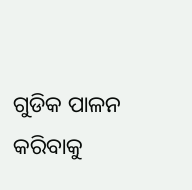ଗୁଡିକ ପାଳନ କରିବାକୁ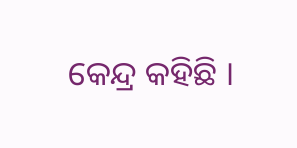କେନ୍ଦ୍ର କହିଛି ।